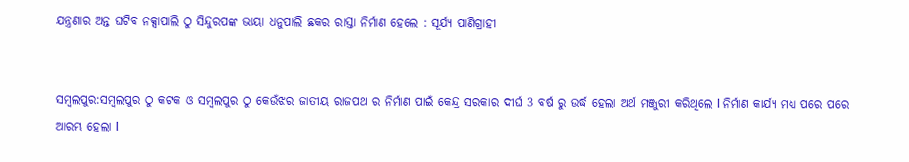ଯନ୍ତ୍ରଣାର ଅନ୍ତ ଘଟିବ ନକ୍ସାପାଲି ଠୁ ସିନ୍ଦୁରପଙ୍କ ଭାୟା ଧନୁପାଲି ଛକର ରାସ୍ତା ନିର୍ମାଣ ହେଲେ : ସୂର୍ଯ୍ୟ ପାଣିଗ୍ରାହୀ


ସମ୍ବଲପୁର:ସମ୍ବଲପୁର ଠୁ କଟକ ଓ ସମ୍ବଲପୁର ଠୁ କେଉଁଝର ଜାତୀୟ ରାଜପଥ ର ନିର୍ମାଣ ପାଇଁ କେନ୍ଦ୍ର ସରକାର ଦୀର୍ଘ 3 ବର୍ଷ ରୁ ଉର୍ଦ୍ଧ ହେଲା ଅର୍ଥ ମଞ୍ଜୁରୀ କରିଥିଲେ l ନିର୍ମାଣ କାର୍ଯ୍ୟ ମଧ୍ୟ ପରେ ପରେ ଆରମ୍ଭ ହେଲା l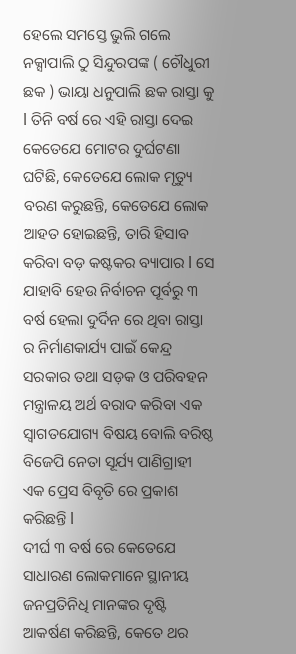ହେଲେ ସମସ୍ତେ ଭୁଲି ଗଲେ ନକ୍ସାପାଲି ଠୁ ସିନ୍ଦୁରପଙ୍କ ( ଚୌଧୁରୀ ଛକ ) ଭାୟା ଧନୁପାଲି ଛକ ରାସ୍ତା କୁ l ତିନି ବର୍ଷ ରେ ଏହି ରାସ୍ତା ଦେଇ କେତେଯେ ମୋଟର ଦୁର୍ଘଟଣା ଘଟିଛି, କେତେଯେ ଲୋକ ମୃତ୍ୟୁ ବରଣ କରୁଛନ୍ତି, କେତେଯେ ଲୋକ ଆହତ ହୋଇଛନ୍ତି, ତାରି ହିସାବ କରିବା ବଡ଼ କଷ୍ଟକର ବ୍ୟାପାର l ସେ ଯାହାବି ହେଉ ନିର୍ବାଚନ ପୂର୍ବରୁ ୩ ବର୍ଷ ହେଲା ଦୁର୍ଦିନ ରେ ଥିବା ରାସ୍ତା ର ନିର୍ମାଣକାର୍ଯ୍ୟ ପାଇଁ କେନ୍ଦ୍ର ସରକାର ତଥା ସଡ଼କ ଓ ପରିବହନ ମନ୍ତ୍ରାଳୟ ଅର୍ଥ ବରାଦ କରିବା ଏକ ସ୍ୱାଗତଯୋଗ୍ୟ ବିଷୟ ବୋଲି ବରିଷ୍ଠ ବିଜେପି ନେତା ସୂର୍ଯ୍ୟ ପାଣିଗ୍ରାହୀ ଏକ ପ୍ରେସ ବିବୃତି ରେ ପ୍ରକାଶ କରିଛନ୍ତି l
ଦୀର୍ଘ ୩ ବର୍ଷ ରେ କେତେଯେ ସାଧାରଣ ଲୋକମାନେ ସ୍ଥାନୀୟ ଜନପ୍ରତିନିଧି ମାନଙ୍କର ଦୃଷ୍ଟି ଆକର୍ଷଣ କରିଛନ୍ତି, କେତେ ଥର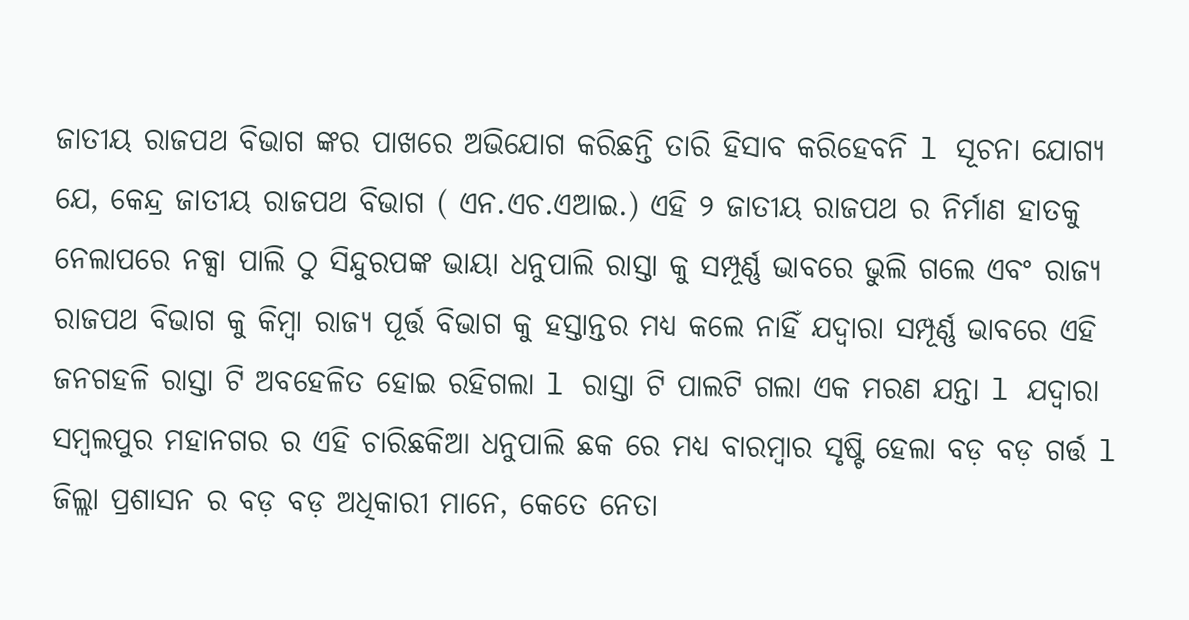ଜାତୀୟ ରାଜପଥ ବିଭାଗ ଙ୍କର ପାଖରେ ଅଭିଯୋଗ କରିଛନ୍ତି ତାରି ହିସାବ କରିହେବନି l ସୂଚନା ଯୋଗ୍ୟ ଯେ, କେନ୍ଦ୍ର ଜାତୀୟ ରାଜପଥ ବିଭାଗ ( ଏନ.ଏଚ.ଏଆଇ.) ଏହି ୨ ଜାତୀୟ ରାଜପଥ ର ନିର୍ମାଣ ହାତକୁ ନେଲାପରେ ନକ୍ସା ପାଲି ଠୁ ସିନ୍ଦୁରପଙ୍କ ଭାୟା ଧନୁପାଲି ରାସ୍ତା କୁ ସମ୍ପୂର୍ଣ୍ଣ ଭାବରେ ଭୁଲି ଗଲେ ଏବଂ ରାଜ୍ୟ ରାଜପଥ ବିଭାଗ କୁ କିମ୍ବା ରାଜ୍ୟ ପୂର୍ତ୍ତ ବିଭାଗ କୁ ହସ୍ତାନ୍ତର ମଧ୍ୟ କଲେ ନାହିଁ ଯଦ୍ୱାରା ସମ୍ପୂର୍ଣ୍ଣ ଭାବରେ ଏହି ଜନଗହଳି ରାସ୍ତା ଟି ଅବହେଳିତ ହୋଇ ରହିଗଲା l ରାସ୍ତା ଟି ପାଲଟି ଗଲା ଏକ ମରଣ ଯନ୍ତା l ଯଦ୍ୱାରା ସମ୍ବଲପୁର ମହାନଗର ର ଏହି ଚାରିଛକିଆ ଧନୁପାଲି ଛକ ରେ ମଧ୍ୟ ବାରମ୍ବାର ସୃଷ୍ଟି ହେଲା ବଡ଼ ବଡ଼ ଗର୍ତ୍ତ l ଜିଲ୍ଲା ପ୍ରଶାସନ ର ବଡ଼ ବଡ଼ ଅଧିକାରୀ ମାନେ, କେତେ ନେତା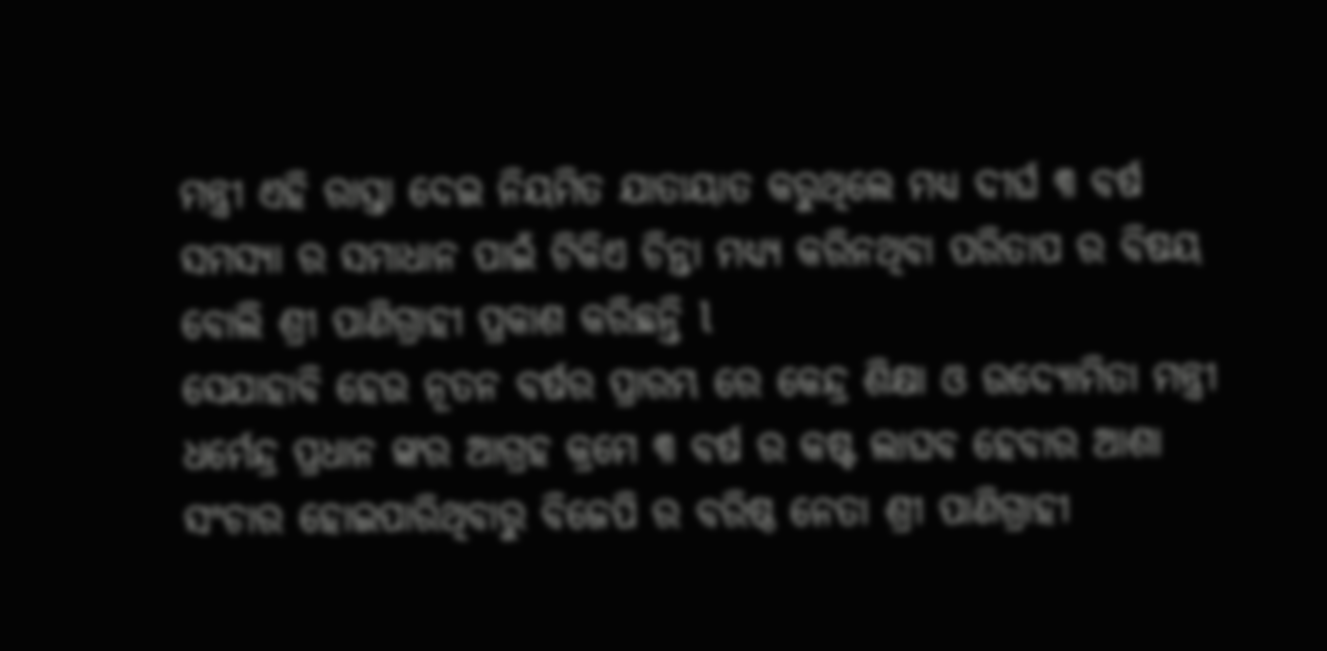ମନ୍ତ୍ରୀ ଏହି ରାସ୍ତା ଦେଇ ନିୟମିତ ଯାତାୟାତ କରୁଥିଲେ ମଧ୍ୟ ଦୀର୍ଘ ୩ ବର୍ଷ ସମସ୍ୟା ର ସମାଧାନ ପାଇଁ ଟିକିଏ ଚିନ୍ତା ମଧ୍ୟ୍ୟ କରିନଥିବା ପରିତାପ ର ବିଷୟ ବୋଲି ଶ୍ରୀ ପାଣିଗ୍ରାହୀ ପ୍ରକାଶ କରିଛନ୍ତି l
ସେଯାହାବି ହେଉ ନୂତନ ବର୍ଷର ପ୍ରାରମ୍ଭ ରେ କେନ୍ଦ୍ର ଶିକ୍ଷା ଓ ଉଦ୍ୟୋମିତା ମନ୍ତ୍ରୀ ଧର୍ମେନ୍ଦ୍ର ପ୍ରଧାନ ଙ୍କର ଆଗ୍ରହ କ୍ରମେ ୩ ବର୍ଷ ର କଷ୍ଟ ଲାଘବ ହେବାର ଆଶା ସଂଚାର ହୋଇପାରିଥିବାରୁ ବିଜେପି ର ବରିଷ୍ଠ ନେତା ଶ୍ରୀ ପାଣିଗ୍ରାହୀ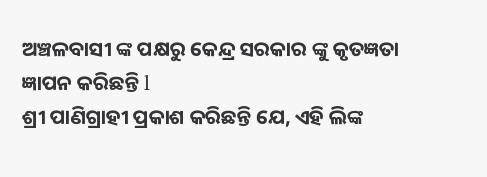ଅଞ୍ଚଳବାସୀ ଙ୍କ ପକ୍ଷରୁ କେନ୍ଦ୍ର ସରକାର ଙ୍କୁ କୃତଜ୍ଞତା ଜ୍ଞାପନ କରିଛନ୍ତି l
ଶ୍ରୀ ପାଣିଗ୍ରାହୀ ପ୍ରକାଶ କରିଛନ୍ତି ଯେ, ଏହି ଲିଙ୍କ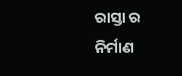ରାସ୍ତା ର ନିର୍ମାଣ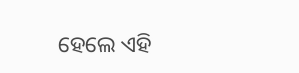ହେଲେ ଏହି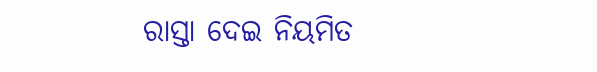ରାସ୍ତା ଦେଇ ନିୟମିତ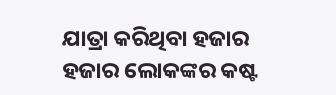ଯାତ୍ରା କରିଥିବା ହଜାର ହଜାର ଲୋକଙ୍କର କଷ୍ଟ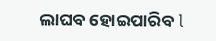ଲାଘବ ହୋଇପାରିବ l